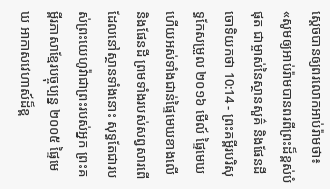ស្ដេចបានឲ្យពរលោកអាប់រ៉ាមថា៖ «សូមឲ្យអាប់រ៉ាមបានពរពីព្រះដ៏ខ្ពស់បំផុត ជាម្ចាស់នៃស្ថានសួគ៌ និងផែនដី
ចោទិយកថា 10:14 - ព្រះគម្ពីរបរិសុទ្ធកែសម្រួល ២០១៦ មើល៍ ផ្ទៃមេឃ ហើយអស់ទាំងជាន់ផ្ទៃមេឃខាងលើ និងផែនដី ព្រមទាំងរបស់សព្វសារពើដែលនៅស្ថានទាំងនោះ សុទ្ធតែជារបស់ព្រះយេហូវ៉ាជាព្រះរបស់អ្នក ព្រះគម្ពីរភាសាខ្មែរបច្ចុប្បន្ន ២០០៥ ផ្ទៃមេឃ អាកាសវេហាស៍ដ៏ខ្ព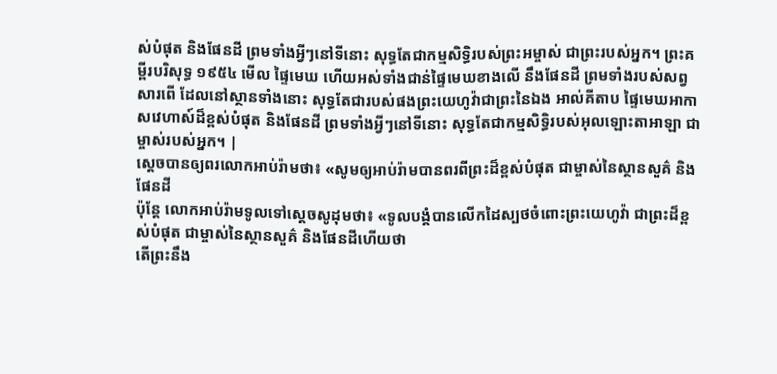ស់បំផុត និងផែនដី ព្រមទាំងអ្វីៗនៅទីនោះ សុទ្ធតែជាកម្មសិទ្ធិរបស់ព្រះអម្ចាស់ ជាព្រះរបស់អ្នក។ ព្រះគម្ពីរបរិសុទ្ធ ១៩៥៤ មើល ផ្ទៃមេឃ ហើយអស់ទាំងជាន់ផ្ទៃមេឃខាងលើ នឹងផែនដី ព្រមទាំងរបស់សព្វសារពើ ដែលនៅស្ថានទាំងនោះ សុទ្ធតែជារបស់ផងព្រះយេហូវ៉ាជាព្រះនៃឯង អាល់គីតាប ផ្ទៃមេឃអាកាសវេហាស៍ដ៏ខ្ពស់បំផុត និងផែនដី ព្រមទាំងអ្វីៗនៅទីនោះ សុទ្ធតែជាកម្មសិទ្ធិរបស់អុលឡោះតាអាឡា ជាម្ចាស់របស់អ្នក។ |
ស្ដេចបានឲ្យពរលោកអាប់រ៉ាមថា៖ «សូមឲ្យអាប់រ៉ាមបានពរពីព្រះដ៏ខ្ពស់បំផុត ជាម្ចាស់នៃស្ថានសួគ៌ និងផែនដី
ប៉ុន្ដែ លោកអាប់រ៉ាមទូលទៅស្តេចសូដុមថា៖ «ទូលបង្គំបានលើកដៃស្បថចំពោះព្រះយេហូវ៉ា ជាព្រះដ៏ខ្ពស់បំផុត ជាម្ចាស់នៃស្ថានសួគ៌ និងផែនដីហើយថា
តើព្រះនឹង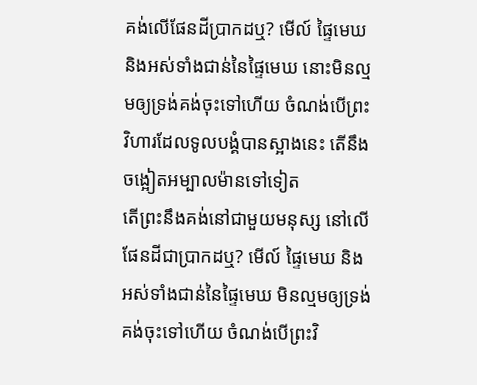គង់លើផែនដីប្រាកដឬ? មើល៍ ផ្ទៃមេឃ និងអស់ទាំងជាន់នៃផ្ទៃមេឃ នោះមិនល្មមឲ្យទ្រង់គង់ចុះទៅហើយ ចំណង់បើព្រះវិហារដែលទូលបង្គំបានស្អាងនេះ តើនឹងចង្អៀតអម្បាលម៉ានទៅទៀត
តើព្រះនឹងគង់នៅជាមួយមនុស្ស នៅលើផែនដីជាប្រាកដឬ? មើល៍ ផ្ទៃមេឃ និងអស់ទាំងជាន់នៃផ្ទៃមេឃ មិនល្មមឲ្យទ្រង់គង់ចុះទៅហើយ ចំណង់បើព្រះវិ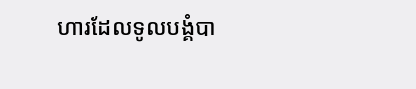ហារដែលទូលបង្គំបា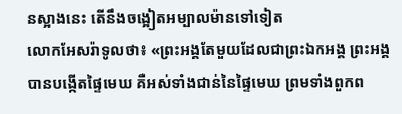នស្អាងនេះ តើនឹងចង្អៀតអម្បាលម៉ានទៅទៀត
លោកអែសរ៉ាទូលថា៖ «ព្រះអង្គតែមួយដែលជាព្រះឯកអង្គ ព្រះអង្គបានបង្កើតផ្ទៃមេឃ គឺអស់ទាំងជាន់នៃផ្ទៃមេឃ ព្រមទាំងពួកព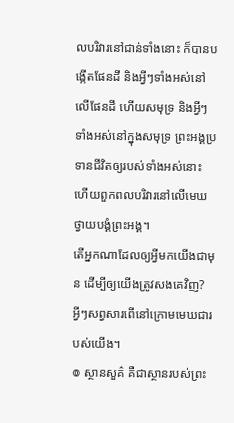លបរិវារនៅជាន់ទាំងនោះ ក៏បានបង្កើតផែនដី និងអ្វីៗទាំងអស់នៅលើផែនដី ហើយសមុទ្រ និងអ្វីៗទាំងអស់នៅក្នុងសមុទ្រ ព្រះអង្គប្រទានជីវិតឲ្យរបស់ទាំងអស់នោះ ហើយពួកពលបរិវារនៅលើមេឃ ថ្វាយបង្គំព្រះអង្គ។
តើអ្នកណាដែលឲ្យអ្វីមកយើងជាមុន ដើម្បីឲ្យយើងត្រូវសងគេវិញ? អ្វីៗសព្វសារពើនៅក្រោមមេឃជារបស់យើង។
៙ ស្ថានសួគ៌ គឺជាស្ថានរបស់ព្រះ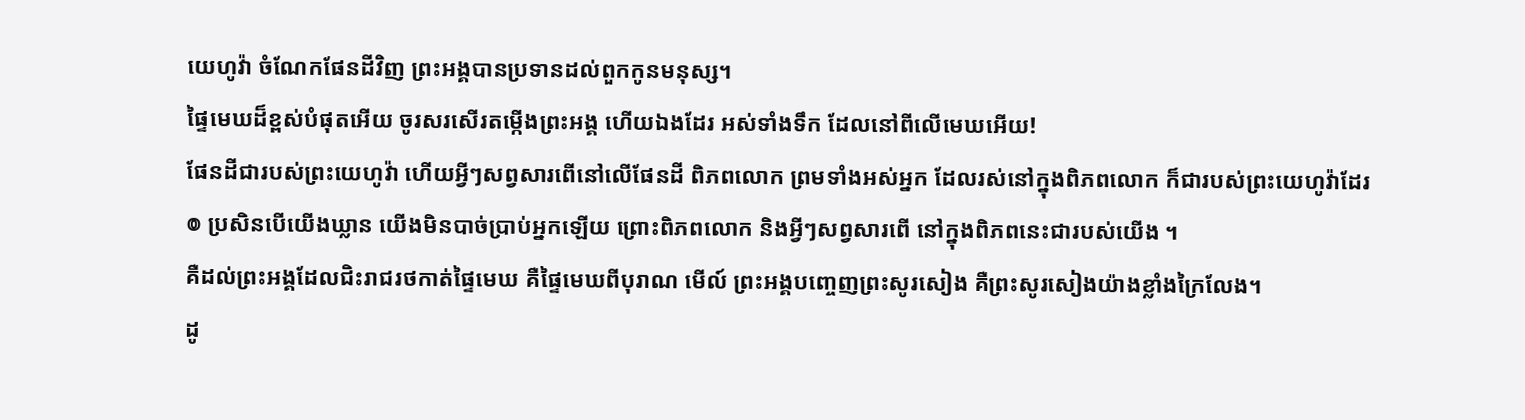យេហូវ៉ា ចំណែកផែនដីវិញ ព្រះអង្គបានប្រទានដល់ពួកកូនមនុស្ស។
ផ្ទៃមេឃដ៏ខ្ពស់បំផុតអើយ ចូរសរសើរតម្កើងព្រះអង្គ ហើយឯងដែរ អស់ទាំងទឹក ដែលនៅពីលើមេឃអើយ!
ផែនដីជារបស់ព្រះយេហូវ៉ា ហើយអ្វីៗសព្វសារពើនៅលើផែនដី ពិភពលោក ព្រមទាំងអស់អ្នក ដែលរស់នៅក្នុងពិភពលោក ក៏ជារបស់ព្រះយេហូវ៉ាដែរ
៙ ប្រសិនបើយើងឃ្លាន យើងមិនបាច់ប្រាប់អ្នកឡើយ ព្រោះពិភពលោក និងអ្វីៗសព្វសារពើ នៅក្នុងពិភពនេះជារបស់យើង ។
គឺដល់ព្រះអង្គដែលជិះរាជរថកាត់ផ្ទៃមេឃ គឺផ្ទៃមេឃពីបុរាណ មើល៍ ព្រះអង្គបញ្ចេញព្រះសូរសៀង គឺព្រះសូរសៀងយ៉ាងខ្លាំងក្រៃលែង។
ដូ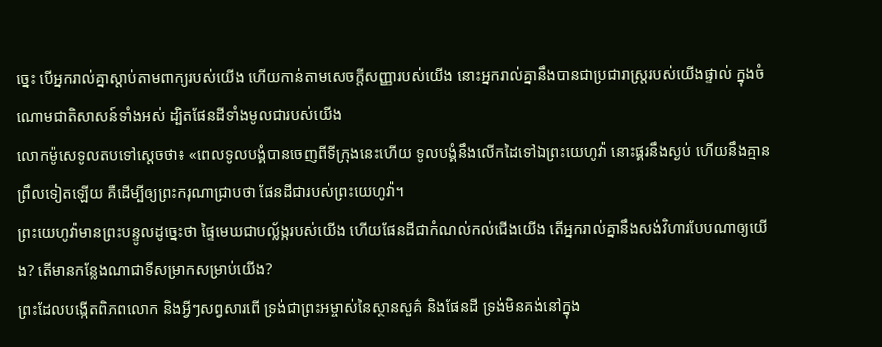ច្នេះ បើអ្នករាល់គ្នាស្តាប់តាមពាក្យរបស់យើង ហើយកាន់តាមសេចក្ដីសញ្ញារបស់យើង នោះអ្នករាល់គ្នានឹងបានជាប្រជារាស្ត្ររបស់យើងផ្ទាល់ ក្នុងចំណោមជាតិសាសន៍ទាំងអស់ ដ្បិតផែនដីទាំងមូលជារបស់យើង
លោកម៉ូសេទូលតបទៅស្តេចថា៖ «ពេលទូលបង្គំបានចេញពីទីក្រុងនេះហើយ ទូលបង្គំនឹងលើកដៃទៅឯព្រះយេហូវ៉ា នោះផ្គរនឹងស្ងប់ ហើយនឹងគ្មានព្រឹលទៀតឡើយ គឺដើម្បីឲ្យព្រះករុណាជ្រាបថា ផែនដីជារបស់ព្រះយេហូវ៉ា។
ព្រះយេហូវ៉ាមានព្រះបន្ទូលដូច្នេះថា ផ្ទៃមេឃជាបល្ល័ង្ករបស់យើង ហើយផែនដីជាកំណល់កល់ជើងយើង តើអ្នករាល់គ្នានឹងសង់វិហារបែបណាឲ្យយើង? តើមានកន្លែងណាជាទីសម្រាកសម្រាប់យើង?
ព្រះដែលបង្កើតពិភពលោក និងអ្វីៗសព្វសារពើ ទ្រង់ជាព្រះអម្ចាស់នៃស្ថានសួគ៌ និងផែនដី ទ្រង់មិនគង់នៅក្នុង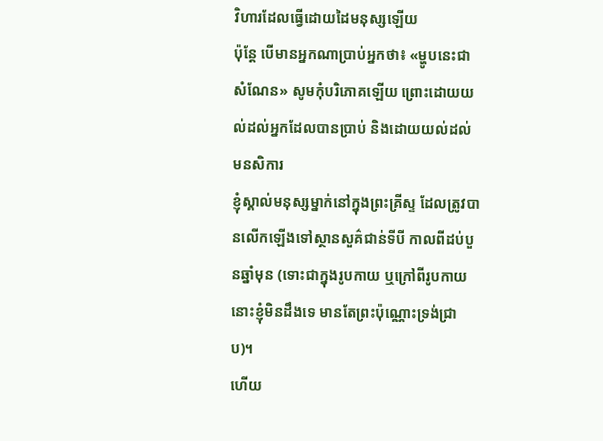វិហារដែលធ្វើដោយដៃមនុស្សឡើយ
ប៉ុន្តែ បើមានអ្នកណាប្រាប់អ្នកថា៖ «ម្ហូបនេះជាសំណែន» សូមកុំបរិភោគឡើយ ព្រោះដោយយល់ដល់អ្នកដែលបានប្រាប់ និងដោយយល់ដល់មនសិការ
ខ្ញុំស្គាល់មនុស្សម្នាក់នៅក្នុងព្រះគ្រីស្ទ ដែលត្រូវបានលើកឡើងទៅស្ថានសួគ៌ជាន់ទីបី កាលពីដប់បួនឆ្នាំមុន (ទោះជាក្នុងរូបកាយ ឬក្រៅពីរូបកាយ នោះខ្ញុំមិនដឹងទេ មានតែព្រះប៉ុណ្ណោះទ្រង់ជ្រាប)។
ហើយ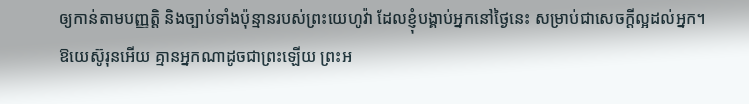ឲ្យកាន់តាមបញ្ញត្តិ និងច្បាប់ទាំងប៉ុន្មានរបស់ព្រះយេហូវ៉ា ដែលខ្ញុំបង្គាប់អ្នកនៅថ្ងៃនេះ សម្រាប់ជាសេចក្ដីល្អដល់អ្នក។
ឱយេស៊ូរុនអើយ គ្មានអ្នកណាដូចជាព្រះឡើយ ព្រះអ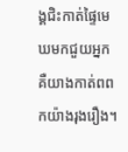ង្គជិះកាត់ផ្ទៃមេឃមកជួយអ្នក គឺយាងកាត់ពពកយ៉ាងរុងរឿង។